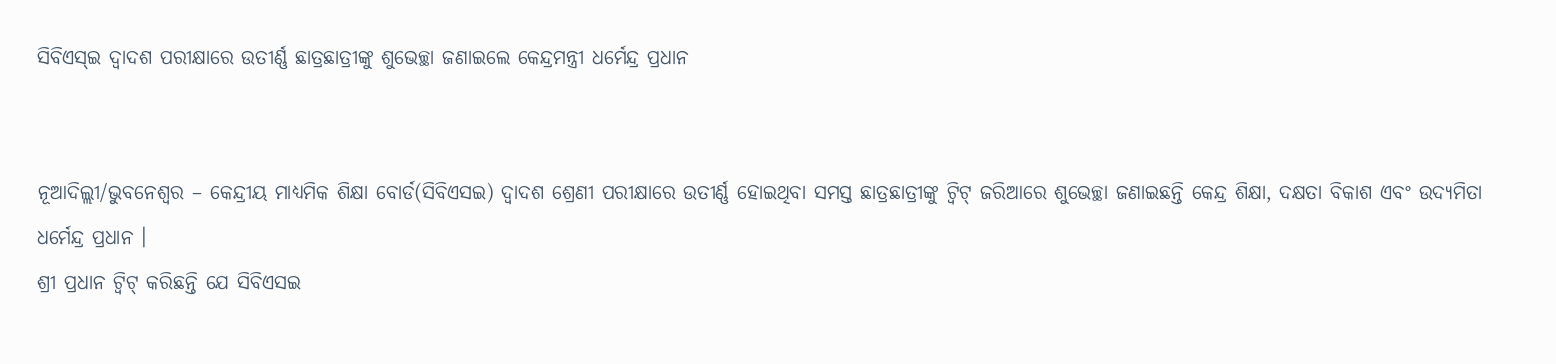ସିବିଏସ୍‌ଇ ଦ୍ୱାଦଶ ପରୀକ୍ଷାରେ ଉତୀର୍ଣ୍ଣ ଛାତ୍ରଛାତ୍ରୀଙ୍କୁ ଶୁଭେଚ୍ଛା ଜଣାଇଲେ କେନ୍ଦ୍ରମନ୍ତ୍ରୀ ଧର୍ମେନ୍ଦ୍ର ପ୍ରଧାନ


ନୂଆଦିଲ୍ଲୀ/ଭୁବନେଶ୍ୱର – କେନ୍ଦ୍ରୀୟ ମାଧ୍ୟମିକ ଶିକ୍ଷା ବୋର୍ଡ(ସିବିଏସଇ) ଦ୍ୱାଦଶ ଶ୍ରେଣୀ ପରୀକ୍ଷାରେ ଉତୀର୍ଣ୍ଣ ହୋଇଥିବା ସମସ୍ତ ଛାତ୍ରଛାତ୍ରୀଙ୍କୁ ଟ୍ୱିଟ୍ ଜରିଆରେ ଶୁଭେଚ୍ଛା ଜଣାଇଛନ୍ତି କେନ୍ଦ୍ର ଶିକ୍ଷା, ଦକ୍ଷତା ବିକାଶ ଏବଂ ଉଦ୍ୟମିତା ଧର୍ମେନ୍ଦ୍ର ପ୍ରଧାନ ।
ଶ୍ରୀ ପ୍ରଧାନ ଟ୍ୱିଟ୍ କରିଛନ୍ତି ଯେ ସିବିଏସଇ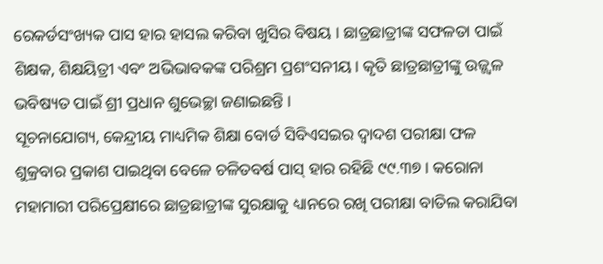ରେକର୍ଡସଂଖ୍ୟକ ପାସ ହାର ହାସଲ କରିବା ଖୁସିର ବିଷୟ । ଛାତ୍ରଛାତ୍ରୀଙ୍କ ସଫଳତା ପାଇଁ ଶିକ୍ଷକ, ଶିକ୍ଷୟିତ୍ରୀ ଏବଂ ଅଭିଭାବକଙ୍କ ପରିଶ୍ରମ ପ୍ରଶଂସନୀୟ । କୃତି ଛାତ୍ରଛାତ୍ରୀଙ୍କୁ ଉଜ୍ଜ୍ୱଳ ଭବିଷ୍ୟତ ପାଇଁ ଶ୍ରୀ ପ୍ରଧାନ ଶୁଭେଚ୍ଛା ଜଣାଇଛନ୍ତି ।
ସୂଚନାଯୋଗ୍ୟ, କେନ୍ଦ୍ରୀୟ ମାଧ୍ୟମିକ ଶିକ୍ଷା ବୋର୍ଡ ସିବିଏସଇର ଦ୍ୱାଦଶ ପରୀକ୍ଷା ଫଳ ଶୁକ୍ରବାର ପ୍ରକାଶ ପାଇଥିବା ବେଳେ ଚଳିତବର୍ଷ ପାସ୍ ହାର ରହିଛି ୯୯.୩୭ । କରୋନା ମହାମାରୀ ପରିପ୍ରେକ୍ଷୀରେ ଛାତ୍ରଛାତ୍ରୀଙ୍କ ସୁରକ୍ଷାକୁ ଧ୍ୟାନରେ ରଖି ପରୀକ୍ଷା ବାତିଲ କରାଯିବା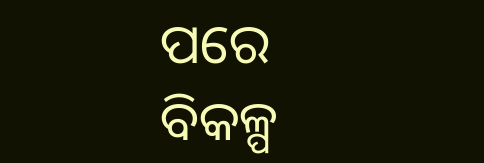ପରେ ବିକଳ୍ପ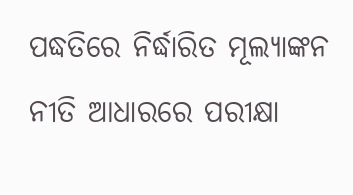ପଦ୍ଧତିରେ ନିର୍ଦ୍ଧାରିତ ମୂଲ୍ୟାଙ୍କନ ନୀତି ଆଧାରରେ ପରୀକ୍ଷା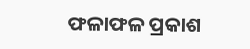ଫଳାଫଳ ପ୍ରକାଶ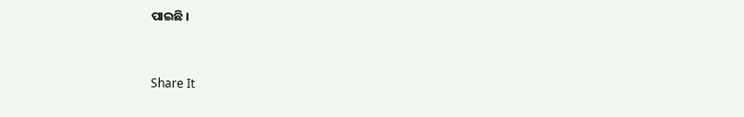ପାଇଛି ।


Share It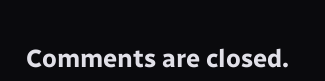Comments are closed.